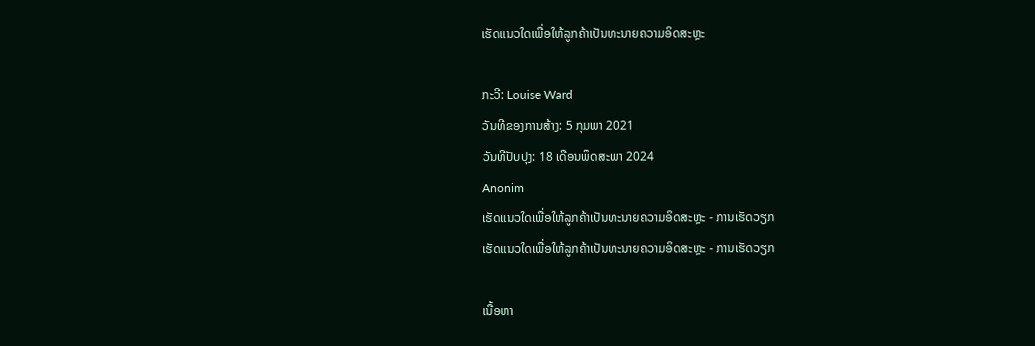ເຮັດແນວໃດເພື່ອໃຫ້ລູກຄ້າເປັນທະນາຍຄວາມອິດສະຫຼະ

ກະວີ: Louise Ward
ວັນທີຂອງການສ້າງ: 5 ກຸມພາ 2021
ວັນທີປັບປຸງ: 18 ເດືອນພຶດສະພາ 2024
Anonim
ເຮັດແນວໃດເພື່ອໃຫ້ລູກຄ້າເປັນທະນາຍຄວາມອິດສະຫຼະ - ການເຮັດວຽກ
ເຮັດແນວໃດເພື່ອໃຫ້ລູກຄ້າເປັນທະນາຍຄວາມອິດສະຫຼະ - ການເຮັດວຽກ

ເນື້ອຫາ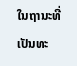ໃນຖານະທີ່ເປັນທະ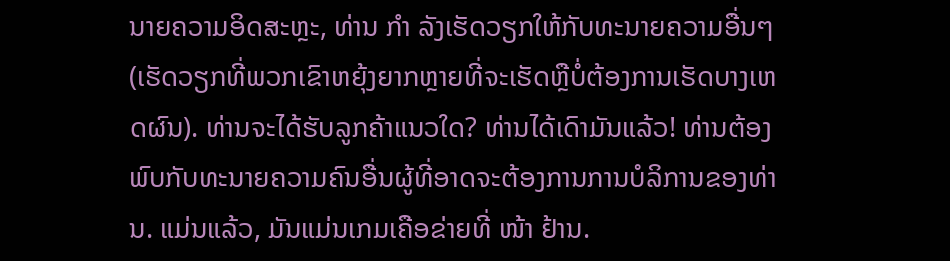ນາຍຄວາມອິດສະຫຼະ, ທ່ານ ກຳ ລັງເຮັດວຽກໃຫ້ກັບທະນາຍຄວາມອື່ນໆ (ເຮັດວຽກທີ່ພວກເຂົາຫຍຸ້ງຍາກຫຼາຍທີ່ຈະເຮັດຫຼືບໍ່ຕ້ອງການເຮັດບາງເຫດຜົນ). ທ່ານຈະໄດ້ຮັບລູກຄ້າແນວໃດ? ທ່ານໄດ້ເດົາມັນແລ້ວ! ທ່ານຕ້ອງພົບກັບທະນາຍຄວາມຄົນອື່ນຜູ້ທີ່ອາດຈະຕ້ອງການການບໍລິການຂອງທ່ານ. ແມ່ນແລ້ວ, ມັນແມ່ນເກມເຄືອຂ່າຍທີ່ ໜ້າ ຢ້ານ.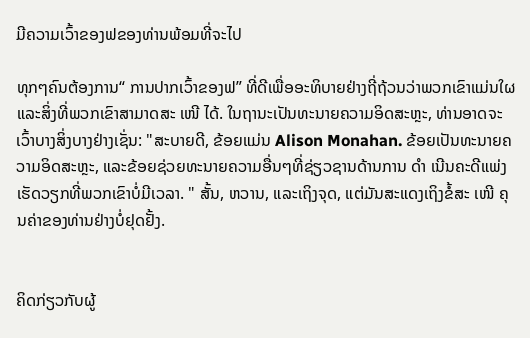ມີຄວາມເວົ້າຂອງຟຂອງທ່ານພ້ອມທີ່ຈະໄປ

ທຸກໆຄົນຕ້ອງການ“ ການປາກເວົ້າຂອງຟ” ທີ່ດີເພື່ອອະທິບາຍຢ່າງຖີ່ຖ້ວນວ່າພວກເຂົາແມ່ນໃຜແລະສິ່ງທີ່ພວກເຂົາສາມາດສະ ເໜີ ໄດ້. ໃນຖານະເປັນທະນາຍຄວາມອິດສະຫຼະ, ທ່ານອາດຈະເວົ້າບາງສິ່ງບາງຢ່າງເຊັ່ນ: "ສະບາຍດີ, ຂ້ອຍແມ່ນ Alison Monahan. ຂ້ອຍເປັນທະນາຍຄວາມອິດສະຫຼະ, ແລະຂ້ອຍຊ່ວຍທະນາຍຄວາມອື່ນໆທີ່ຊ່ຽວຊານດ້ານການ ດຳ ເນີນຄະດີແພ່ງເຮັດວຽກທີ່ພວກເຂົາບໍ່ມີເວລາ. " ສັ້ນ, ຫວານ, ແລະເຖິງຈຸດ, ແຕ່ມັນສະແດງເຖິງຂໍ້ສະ ເໜີ ຄຸນຄ່າຂອງທ່ານຢ່າງບໍ່ຢຸດຢັ້ງ.


ຄິດກ່ຽວກັບຜູ້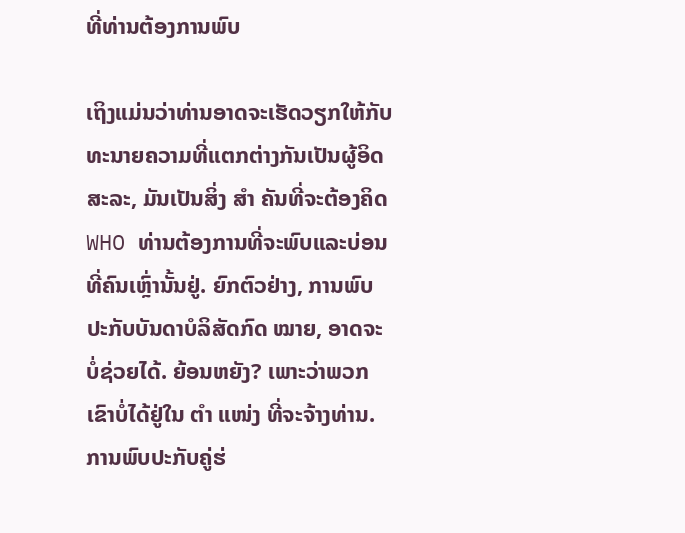ທີ່ທ່ານຕ້ອງການພົບ

ເຖິງແມ່ນວ່າທ່ານອາດຈະເຮັດວຽກໃຫ້ກັບທະນາຍຄວາມທີ່ແຕກຕ່າງກັນເປັນຜູ້ອິດສະລະ, ມັນເປັນສິ່ງ ສຳ ຄັນທີ່ຈະຕ້ອງຄິດ WHO ທ່ານຕ້ອງການທີ່ຈະພົບແລະບ່ອນທີ່ຄົນເຫຼົ່ານັ້ນຢູ່. ຍົກຕົວຢ່າງ, ການພົບປະກັບບັນດາບໍລິສັດກົດ ໝາຍ, ອາດຈະບໍ່ຊ່ວຍໄດ້. ຍ້ອນຫຍັງ? ເພາະວ່າພວກເຂົາບໍ່ໄດ້ຢູ່ໃນ ຕຳ ແໜ່ງ ທີ່ຈະຈ້າງທ່ານ. ການພົບປະກັບຄູ່ຮ່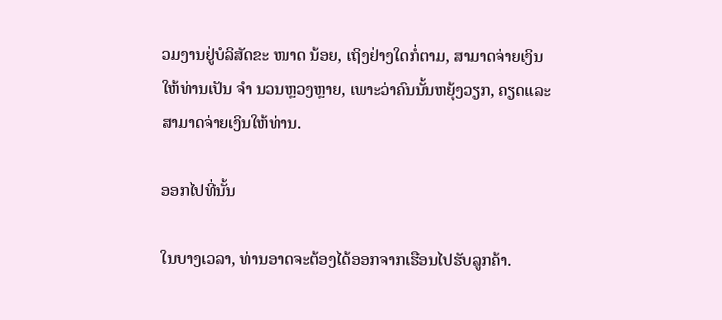ວມງານຢູ່ບໍລິສັດຂະ ໜາດ ນ້ອຍ, ເຖິງຢ່າງໃດກໍ່ຕາມ, ສາມາດຈ່າຍເງິນໃຫ້ທ່ານເປັນ ຈຳ ນວນຫຼວງຫຼາຍ, ເພາະວ່າຄົນນັ້ນຫຍຸ້ງວຽກ, ຄຽດແລະສາມາດຈ່າຍເງິນໃຫ້ທ່ານ.

ອອກໄປທີ່ນັ້ນ

ໃນບາງເວລາ, ທ່ານອາດຈະຕ້ອງໄດ້ອອກຈາກເຮືອນໄປຮັບລູກຄ້າ.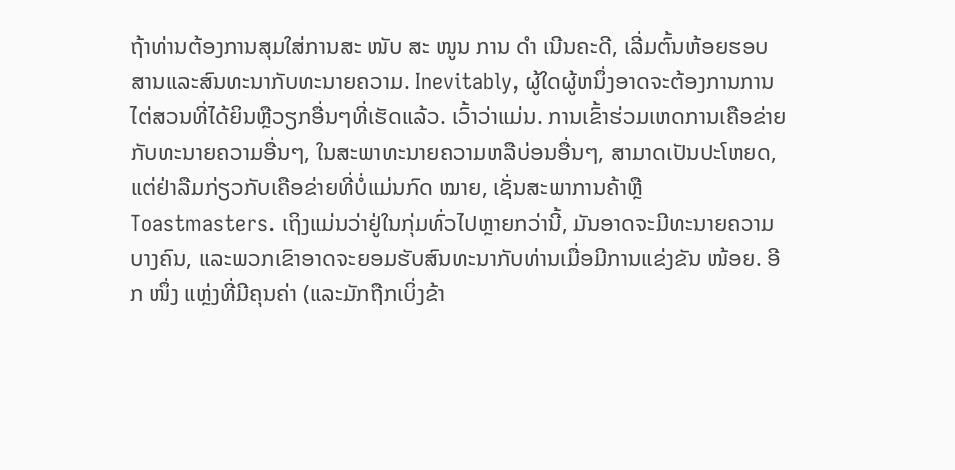ຖ້າທ່ານຕ້ອງການສຸມໃສ່ການສະ ໜັບ ສະ ໜູນ ການ ດຳ ເນີນຄະດີ, ເລີ່ມຕົ້ນຫ້ອຍຮອບສານແລະສົນທະນາກັບທະນາຍຄວາມ. Inevitably, ຜູ້ໃດຜູ້ຫນຶ່ງອາດຈະຕ້ອງການການໄຕ່ສວນທີ່ໄດ້ຍິນຫຼືວຽກອື່ນໆທີ່ເຮັດແລ້ວ. ເວົ້າວ່າແມ່ນ. ການເຂົ້າຮ່ວມເຫດການເຄືອຂ່າຍກັບທະນາຍຄວາມອື່ນໆ, ໃນສະພາທະນາຍຄວາມຫລືບ່ອນອື່ນໆ, ສາມາດເປັນປະໂຫຍດ, ແຕ່ຢ່າລືມກ່ຽວກັບເຄືອຂ່າຍທີ່ບໍ່ແມ່ນກົດ ໝາຍ, ເຊັ່ນສະພາການຄ້າຫຼື Toastmasters. ເຖິງແມ່ນວ່າຢູ່ໃນກຸ່ມທົ່ວໄປຫຼາຍກວ່ານີ້, ມັນອາດຈະມີທະນາຍຄວາມບາງຄົນ, ແລະພວກເຂົາອາດຈະຍອມຮັບສົນທະນາກັບທ່ານເມື່ອມີການແຂ່ງຂັນ ໜ້ອຍ. ອີກ ໜຶ່ງ ແຫຼ່ງທີ່ມີຄຸນຄ່າ (ແລະມັກຖືກເບິ່ງຂ້າ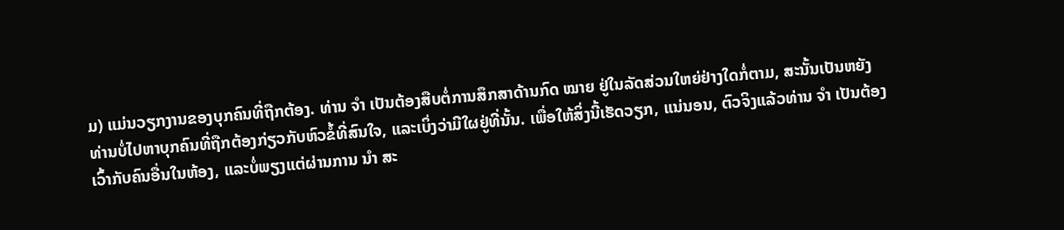ມ) ແມ່ນວຽກງານຂອງບຸກຄົນທີ່ຖືກຕ້ອງ. ທ່ານ ຈຳ ເປັນຕ້ອງສືບຕໍ່ການສຶກສາດ້ານກົດ ໝາຍ ຢູ່ໃນລັດສ່ວນໃຫຍ່ຢ່າງໃດກໍ່ຕາມ, ສະນັ້ນເປັນຫຍັງທ່ານບໍ່ໄປຫາບຸກຄົນທີ່ຖືກຕ້ອງກ່ຽວກັບຫົວຂໍ້ທີ່ສົນໃຈ, ແລະເບິ່ງວ່າມີໃຜຢູ່ທີ່ນັ້ນ. ເພື່ອໃຫ້ສິ່ງນີ້ເຮັດວຽກ, ແນ່ນອນ, ຕົວຈິງແລ້ວທ່ານ ຈຳ ເປັນຕ້ອງເວົ້າກັບຄົນອື່ນໃນຫ້ອງ, ແລະບໍ່ພຽງແຕ່ຜ່ານການ ນຳ ສະ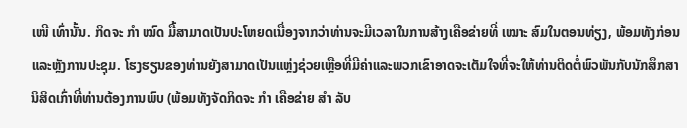ເໜີ ເທົ່ານັ້ນ. ກິດຈະ ກຳ ໝົດ ມື້ສາມາດເປັນປະໂຫຍດເນື່ອງຈາກວ່າທ່ານຈະມີເວລາໃນການສ້າງເຄືອຂ່າຍທີ່ ເໝາະ ສົມໃນຕອນທ່ຽງ, ພ້ອມທັງກ່ອນແລະຫຼັງການປະຊຸມ. ໂຮງຮຽນຂອງທ່ານຍັງສາມາດເປັນແຫຼ່ງຊ່ວຍເຫຼືອທີ່ມີຄ່າແລະພວກເຂົາອາດຈະເຕັມໃຈທີ່ຈະໃຫ້ທ່ານຕິດຕໍ່ພົວພັນກັບນັກສຶກສານິສິດເກົ່າທີ່ທ່ານຕ້ອງການພົບ (ພ້ອມທັງຈັດກິດຈະ ກຳ ເຄືອຂ່າຍ ສຳ ລັບ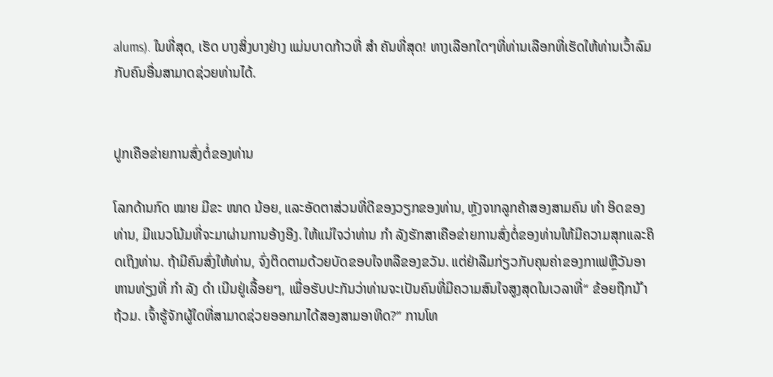alums). ໃນທີ່ສຸດ, ເຮັດ ບາງສິ່ງບາງຢ່າງ ແມ່ນບາດກ້າວທີ່ ສຳ ຄັນທີ່ສຸດ! ທາງເລືອກໃດໆທີ່ທ່ານເລືອກທີ່ເຮັດໃຫ້ທ່ານເວົ້າລົມກັບຄົນອື່ນສາມາດຊ່ວຍທ່ານໄດ້.


ປູກເຄືອຂ່າຍການສົ່ງຕໍ່ຂອງທ່ານ

ໂລກດ້ານກົດ ໝາຍ ມີຂະ ໜາດ ນ້ອຍ, ແລະອັດຕາສ່ວນທີ່ດີຂອງວຽກຂອງທ່ານ, ຫຼັງຈາກລູກຄ້າສອງສາມຄົນ ທຳ ອິດຂອງທ່ານ, ມີແນວໂນ້ມທີ່ຈະມາຜ່ານການອ້າງອີງ. ໃຫ້ແນ່ໃຈວ່າທ່ານ ກຳ ລັງຮັກສາເຄືອຂ່າຍການສົ່ງຕໍ່ຂອງທ່ານໃຫ້ມີຄວາມສຸກແລະຄິດເຖິງທ່ານ. ຖ້າມີຄົນສົ່ງໃຫ້ທ່ານ, ຈົ່ງຕິດຕາມດ້ວຍບັດຂອບໃຈຫລືຂອງຂວັນ. ແຕ່ຢ່າລືມກ່ຽວກັບຄຸນຄ່າຂອງກາເຟຫຼືວັນອາຫານທ່ຽງທີ່ ກຳ ລັງ ດຳ ເນີນຢູ່ເລື້ອຍໆ, ເພື່ອຮັບປະກັນວ່າທ່ານຈະເປັນຄົນທີ່ມີຄວາມສົນໃຈສູງສຸດໃນເວລາທີ່“ ຂ້ອຍຖືກນ້ ຳ ຖ້ວມ. ເຈົ້າຮູ້ຈັກຜູ້ໃດທີ່ສາມາດຊ່ວຍອອກມາໄດ້ສອງສາມອາທິດ?” ການໂທ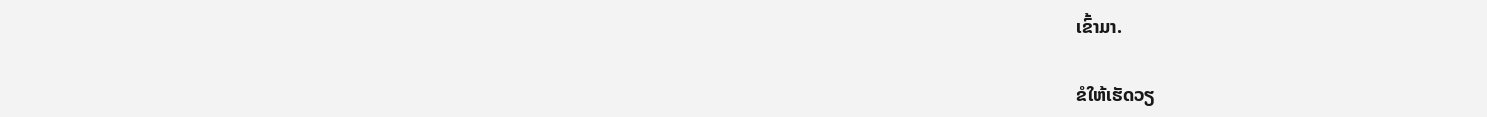ເຂົ້າມາ.

ຂໍໃຫ້ເຮັດວຽ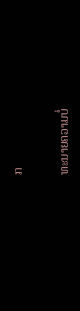ກ

ທະນາຍຄວາມບໍ່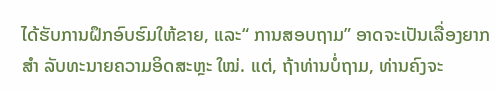ໄດ້ຮັບການຝຶກອົບຮົມໃຫ້ຂາຍ, ແລະ“ ການສອບຖາມ” ອາດຈະເປັນເລື່ອງຍາກ ສຳ ລັບທະນາຍຄວາມອິດສະຫຼະ ໃໝ່. ແຕ່, ຖ້າທ່ານບໍ່ຖາມ, ທ່ານຄົງຈະ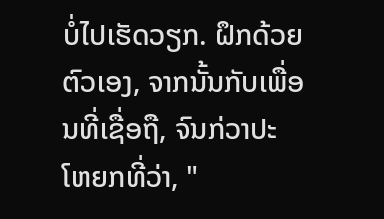ບໍ່ໄປເຮັດວຽກ. ຝຶກດ້ວຍຕົວເອງ, ຈາກນັ້ນກັບເພື່ອນທີ່ເຊື່ອຖື, ຈົນກ່ວາປະໂຫຍກທີ່ວ່າ, "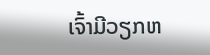ເຈົ້າມີວຽກຫ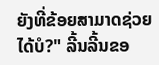ຍັງທີ່ຂ້ອຍສາມາດຊ່ວຍໄດ້ບໍ?" ລີ້ນລີ້ນຂອ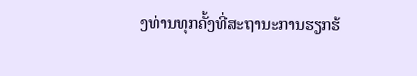ງທ່ານທຸກຄັ້ງທີ່ສະຖານະການຮຽກຮ້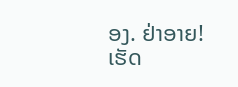ອງ. ຢ່າອາຍ! ເຮັດ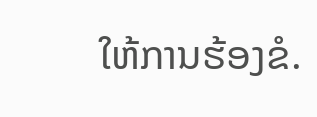ໃຫ້ການຮ້ອງຂໍ.